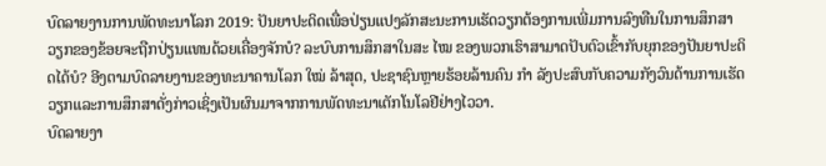ບົດລາຍງານການພັດທະນາໂລກ 2019: ປັນຍາປະດິດເພື່ອປ່ຽນແປງລັກສະນະການເຮັດວຽກຕ້ອງການເພີ່ມການລົງທືນໃນການສຶກສາ
ວຽກຂອງຂ້ອຍຈະຖືກປ່ຽນແທນດ້ວຍເຄື່ອງຈັກບໍ? ລະບົບການສຶກສາໃນສະ ໄໝ ຂອງພວກເຮົາສາມາດປັບຕົວເຂົ້າກັບຍຸກຂອງປັນຍາປະດິດໄດ້ບໍ? ອີງຕາມບົດລາຍງານຂອງທະນາຄານໂລກ ໃໝ່ ລ້າສຸດ, ປະຊາຊົນຫຼາຍຮ້ອຍລ້ານຄົນ ກຳ ລັງປະສົບກັບຄວາມກັງວົນດ້ານການເຮັດວຽກແລະການສຶກສາດັ່ງກ່າວເຊິ່ງເປັນຜົນມາຈາກການພັດທະນາເຕັກໂນໂລຢີຢ່າງໄວວາ.
ບົດລາຍງາ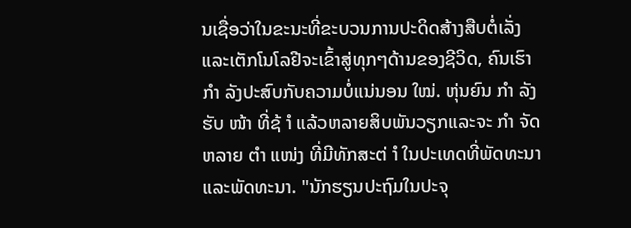ນເຊື່ອວ່າໃນຂະນະທີ່ຂະບວນການປະດິດສ້າງສືບຕໍ່ເລັ່ງແລະເຕັກໂນໂລຢີຈະເຂົ້າສູ່ທຸກໆດ້ານຂອງຊີວິດ, ຄົນເຮົາ ກຳ ລັງປະສົບກັບຄວາມບໍ່ແນ່ນອນ ໃໝ່. ຫຸ່ນຍົນ ກຳ ລັງຮັບ ໜ້າ ທີ່ຊ້ ຳ ແລ້ວຫລາຍສິບພັນວຽກແລະຈະ ກຳ ຈັດຫລາຍ ຕຳ ແໜ່ງ ທີ່ມີທັກສະຕ່ ຳ ໃນປະເທດທີ່ພັດທະນາແລະພັດທະນາ. "ນັກຮຽນປະຖົມໃນປະຈຸ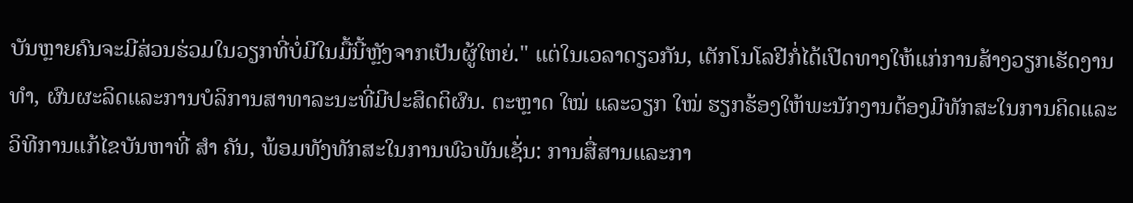ບັນຫຼາຍຄົນຈະມີສ່ວນຮ່ວມໃນວຽກທີ່ບໍ່ມີໃນມື້ນີ້ຫຼັງຈາກເປັນຜູ້ໃຫຍ່." ແຕ່ໃນເວລາດຽວກັນ, ເຕັກໂນໂລຢີກໍ່ໄດ້ເປີດທາງໃຫ້ແກ່ການສ້າງວຽກເຮັດງານ ທຳ, ຜົນຜະລິດແລະການບໍລິການສາທາລະນະທີ່ມີປະສິດຕິຜົນ. ຕະຫຼາດ ໃໝ່ ແລະວຽກ ໃໝ່ ຮຽກຮ້ອງໃຫ້ພະນັກງານຕ້ອງມີທັກສະໃນການຄິດແລະວິທີການແກ້ໄຂບັນຫາທີ່ ສຳ ຄັນ, ພ້ອມທັງທັກສະໃນການພົວພັນເຊັ່ນ: ການສື່ສານແລະກາ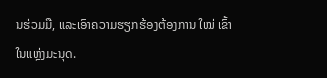ນຮ່ວມມື, ແລະເອົາຄວາມຮຽກຮ້ອງຕ້ອງການ ໃໝ່ ເຂົ້າໃນແຫຼ່ງມະນຸດ.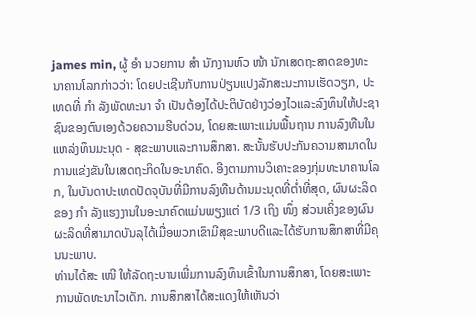james min, ຜູ້ ອຳ ນວຍການ ສຳ ນັກງານຫົວ ໜ້າ ນັກເສດຖະສາດຂອງທະນາຄານໂລກກ່າວວ່າ: ໂດຍປະເຊີນກັບການປ່ຽນແປງລັກສະນະການເຮັດວຽກ, ປະເທດທີ່ ກຳ ລັງພັດທະນາ ຈຳ ເປັນຕ້ອງໄດ້ປະຕິບັດຢ່າງວ່ອງໄວແລະລົງທຶນໃຫ້ປະຊາຊົນຂອງຕົນເອງດ້ວຍຄວາມຮີບດ່ວນ, ໂດຍສະເພາະແມ່ນພື້ນຖານ ການລົງທືນໃນແຫລ່ງທຶນມະນຸດ - ສຸຂະພາບແລະການສຶກສາ. ສະນັ້ນຮັບປະກັນຄວາມສາມາດໃນການແຂ່ງຂັນໃນເສດຖະກິດໃນອະນາຄົດ. ອີງຕາມການວິເຄາະຂອງກຸ່ມທະນາຄານໂລກ, ໃນບັນດາປະເທດປັດຈຸບັນທີ່ມີການລົງທືນດ້ານມະນຸດທີ່ຕໍ່າທີ່ສຸດ, ຜົນຜະລິດຂອງ ກຳ ລັງແຮງງານໃນອະນາຄົດແມ່ນພຽງແຕ່ 1/3 ເຖິງ ໜຶ່ງ ສ່ວນເຄິ່ງຂອງຜົນຜະລິດທີ່ສາມາດບັນລຸໄດ້ເມື່ອພວກເຂົາມີສຸຂະພາບດີແລະໄດ້ຮັບການສຶກສາທີ່ມີຄຸນນະພາບ.
ທ່ານໄດ້ສະ ເໜີ ໃຫ້ລັດຖະບານເພີ່ມການລົງທຶນເຂົ້າໃນການສຶກສາ, ໂດຍສະເພາະການພັດທະນາໄວເດັກ. ການສຶກສາໄດ້ສະແດງໃຫ້ເຫັນວ່າ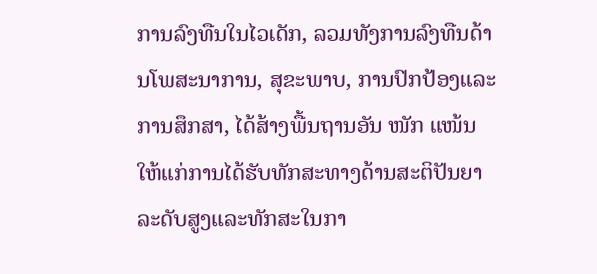ການລົງທືນໃນໄວເດັກ, ລວມທັງການລົງທືນດ້ານໂພສະນາການ, ສຸຂະພາບ, ການປົກປ້ອງແລະການສຶກສາ, ໄດ້ສ້າງພື້ນຖານອັນ ໜັກ ແໜ້ນ ໃຫ້ແກ່ການໄດ້ຮັບທັກສະທາງດ້ານສະຕິປັນຍາລະດັບສູງແລະທັກສະໃນກາ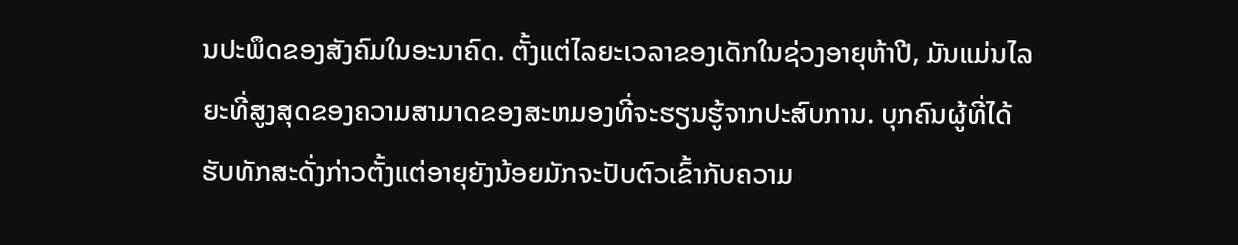ນປະພຶດຂອງສັງຄົມໃນອະນາຄົດ. ຕັ້ງແຕ່ໄລຍະເວລາຂອງເດັກໃນຊ່ວງອາຍຸຫ້າປີ, ມັນແມ່ນໄລຍະທີ່ສູງສຸດຂອງຄວາມສາມາດຂອງສະຫມອງທີ່ຈະຮຽນຮູ້ຈາກປະສົບການ. ບຸກຄົນຜູ້ທີ່ໄດ້ຮັບທັກສະດັ່ງກ່າວຕັ້ງແຕ່ອາຍຸຍັງນ້ອຍມັກຈະປັບຕົວເຂົ້າກັບຄວາມ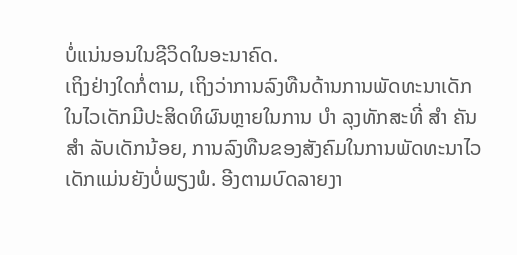ບໍ່ແນ່ນອນໃນຊີວິດໃນອະນາຄົດ.
ເຖິງຢ່າງໃດກໍ່ຕາມ, ເຖິງວ່າການລົງທືນດ້ານການພັດທະນາເດັກໃນໄວເດັກມີປະສິດທິຜົນຫຼາຍໃນການ ບຳ ລຸງທັກສະທີ່ ສຳ ຄັນ ສຳ ລັບເດັກນ້ອຍ, ການລົງທືນຂອງສັງຄົມໃນການພັດທະນາໄວເດັກແມ່ນຍັງບໍ່ພຽງພໍ. ອີງຕາມບົດລາຍງາ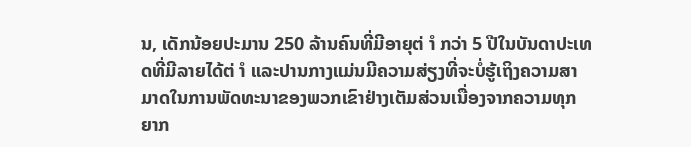ນ, ເດັກນ້ອຍປະມານ 250 ລ້ານຄົນທີ່ມີອາຍຸຕ່ ຳ ກວ່າ 5 ປີໃນບັນດາປະເທດທີ່ມີລາຍໄດ້ຕ່ ຳ ແລະປານກາງແມ່ນມີຄວາມສ່ຽງທີ່ຈະບໍ່ຮູ້ເຖິງຄວາມສາມາດໃນການພັດທະນາຂອງພວກເຂົາຢ່າງເຕັມສ່ວນເນື່ອງຈາກຄວາມທຸກຍາກ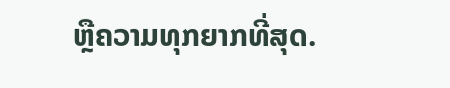ຫຼືຄວາມທຸກຍາກທີ່ສຸດ.